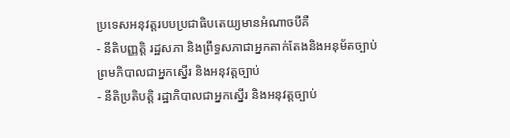ប្រទេសអនុវត្តរបបប្រជាធិបតេយ្យមានអំណាចបីគឺ
- នីតិបញ្ញត្តិ រដ្ឋសភា និងព្រឹទ្ធសភាជាអ្នកតាក់តែងនិងអនុម័តច្បាប់ ព្រមភិបាលជាអ្នកស្នើរ និងអនុវត្តច្បាប់
- នីតិប្រតិបត្តិ រដ្ឋាភិបាលជាអ្នកស្នើរ និងអនុវត្តច្បាប់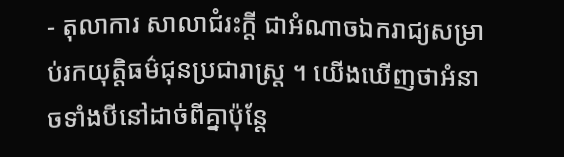- តុលាការ សាលាជំរះក្ដី ជាអំណាចឯករាជ្យសម្រាប់រកយុត្តិធម៌ជុនប្រជារាស្រ្ដ ។ យើងឃើញថាអំនាចទាំងបីនៅដាច់ពីគ្នាប៉ុន្ដែ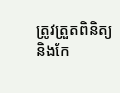ត្រូវត្រួតពិនិត្យ និងកែ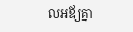លអឪ្យគ្នា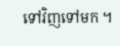ទៅវិញទៅមក ។